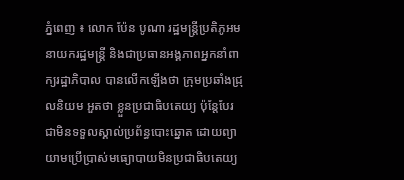ភ្នំពេញ ៖ លោក ប៉ែន បូណា រដ្ឋមន្រ្តីប្រតិភូអមនាយករដ្ឋមន្រ្តី និងជាប្រធានអង្គភាពអ្នកនាំពាក្យរដ្ឋាភិបាល បានលើកឡើងថា ក្រុមប្រឆាំងជ្រុលនិយម អួតថា ខ្លួនប្រជាធិបតេយ្យ ប៉ុន្តែបែរជាមិនទទួលស្គាល់ប្រព័ន្ធបោះឆ្នោត ដោយព្យាយាមប្រើប្រាស់មធ្យោបាយមិនប្រជាធិបតេយ្យ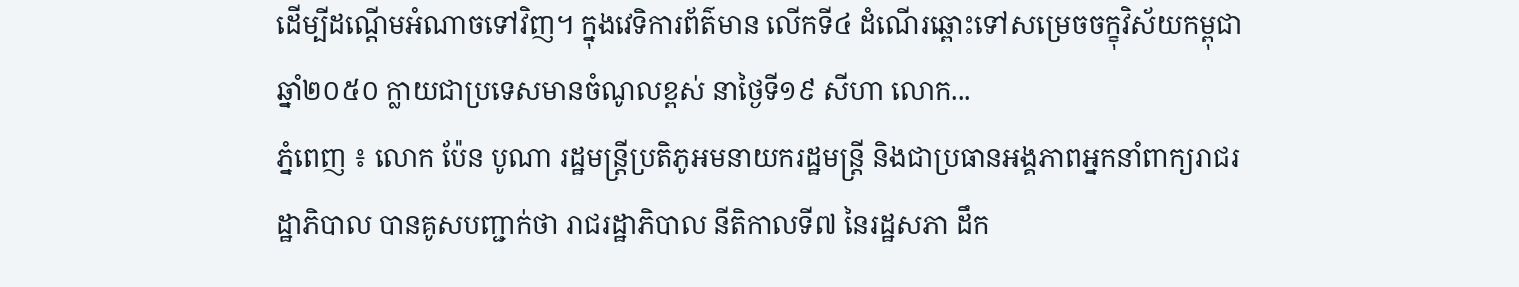ដើម្បីដណ្ដើមអំណាចទៅវិញ។ ក្នុងវេទិការព័ត៌មាន លើកទី៤ ដំណើរឆ្ពោះទៅសម្រេចចក្ខុវិស័យកម្ពុជា ឆ្នាំ២០៥០ ក្លាយជាប្រទេសមានចំណូលខ្ពស់ នាថ្ងៃទី១៩ សីហា លោក...
ភ្នំពេញ ៖ លោក ប៉ែន បូណា រដ្ឋមន្ត្រីប្រតិភូអមនាយករដ្ឋមន្ត្រី និងជាប្រធានអង្គភាពអ្នកនាំពាក្យរាជរដ្ឋាភិបាល បានគូសបញ្ជាក់ថា រាជរដ្ឋាភិបាល នីតិកាលទី៧ នៃរដ្ឋសភា ដឹក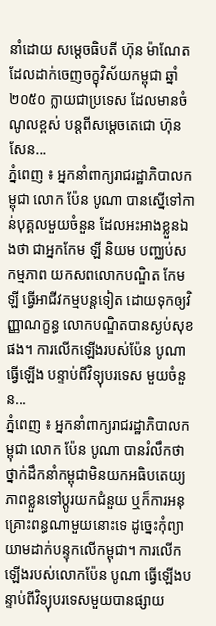នាំដោយ សម្តេចធិបតី ហ៊ុន ម៉ាណែត ដែលដាក់ចេញចក្ខុវិស័យកម្ពុជា ឆ្នាំ២០៥០ ក្លាយជាប្រទេស ដែលមានចំណូលខ្ពស់ បន្តពីសម្តេចតេជោ ហ៊ុន សែន...
ភ្នំពេញ ៖ អ្នកនាំពាក្យរាជរដ្ឋាភិបាលកម្ពុជា លោក ប៉ែន បូណា បានស្នើទៅកាន់បុគ្គលមួយចំនួន ដែលអះអាងខ្លួនឯងថា ជាអ្នកកែម ឡី និយម បញ្ឈប់សកម្មភាព យកសពលោកបណ្ឌិត កែម ឡី ធ្វើអាជីវកម្មបន្តទៀត ដោយទុកឲ្យវិញ្ញាណក្ខន្ធ លោកបណ្ឌិតបានស្ងប់សុខផង។ ការលើកឡើងរបស់ប៉ែន បូណាធ្វើឡើង បន្ទាប់ពីវិទ្យុបរទេស មួយចំនួន...
ភ្នំពេញ ៖ អ្នកនាំពាក្យរាជរដ្ឋាភិបាលកម្ពុជា លោក ប៉ែន បូណា បានរំលឹកថា ថ្នាក់ដឹកនាំកម្ពុជាមិនយកអធិបតេយ្យភាពខ្លួនទៅប្តូរយកជំនួយ ឬក៏ការអនុគ្រោះពន្ធណាមួយនោះទេ ដូច្នេះកុំព្យាយាមដាក់បន្ទុកលើកម្ពុជា។ ការលើកឡើងរបស់លោកប៉ែន បូណា ធ្វើឡើងបន្ទាប់ពីវិទ្យុបរទេសមួយបានផ្សាយ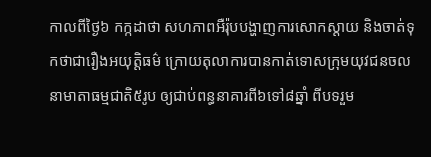កាលពីថ្ងៃ៦ កក្កដាថា សហភាពអឺរ៉ុបបង្ហាញការសោកស្ដាយ និងចាត់ទុកថាជារឿងអយុត្តិធម៌ ក្រោយតុលាការបានកាត់ទោសក្រុមយុវជនចលនាមាតាធម្មជាតិ៥រូប ឲ្យជាប់ពន្ធនាគារពី៦ទៅ៨ឆ្នាំ ពីបទរួម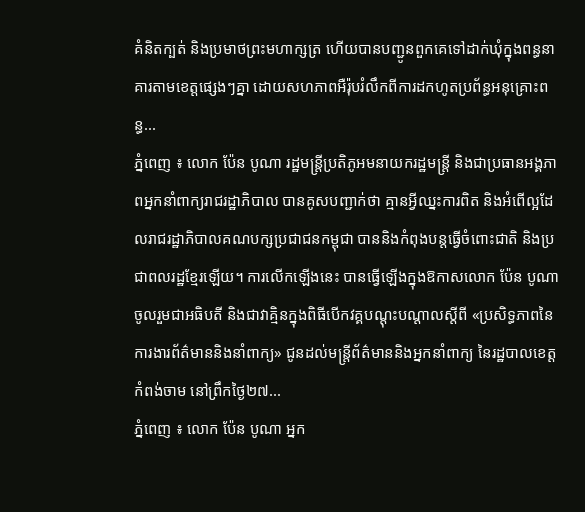គំនិតក្បត់ និងប្រមាថព្រះមហាក្សត្រ ហើយបានបញ្ជូនពួកគេទៅដាក់ឃុំក្នុងពន្ធនាគារតាមខេត្តផ្សេងៗគ្នា ដោយសហភាពអឺរ៉ុបរំលឹកពីការដកហូតប្រព័ន្ធអនុគ្រោះពន្ធ...
ភ្នំពេញ ៖ លោក ប៉ែន បូណា រដ្ឋមន្ត្រីប្រតិភូអមនាយករដ្ឋមន្ត្រី និងជាប្រធានអង្គភាពអ្នកនាំពាក្យរាជរដ្ឋាភិបាល បានគូសបញ្ជាក់ថា គ្មានអ្វីឈ្នះការពិត និងអំពើល្អដែលរាជរដ្ឋាភិបាលគណបក្សប្រជាជនកម្ពុជា បាននិងកំពុងបន្តធ្វើចំពោះជាតិ និងប្រជាពលរដ្ឋខ្មែរឡើយ។ ការលើកឡើងនេះ បានធ្វើឡើងក្នុងឱកាសលោក ប៉ែន បូណា ចូលរួមជាអធិបតី និងជាវាគ្មិនក្នុងពិធីបើកវគ្គបណ្តុះបណ្តាលស្តីពី «ប្រសិទ្ធភាពនៃការងារព័ត៌មាននិងនាំពាក្យ» ជូនដល់មន្ត្រីព័ត៌មាននិងអ្នកនាំពាក្យ នៃរដ្ឋបាលខេត្តកំពង់ចាម នៅព្រឹកថ្ងៃ២៧...
ភ្នំពេញ ៖ លោក ប៉ែន បូណា អ្នក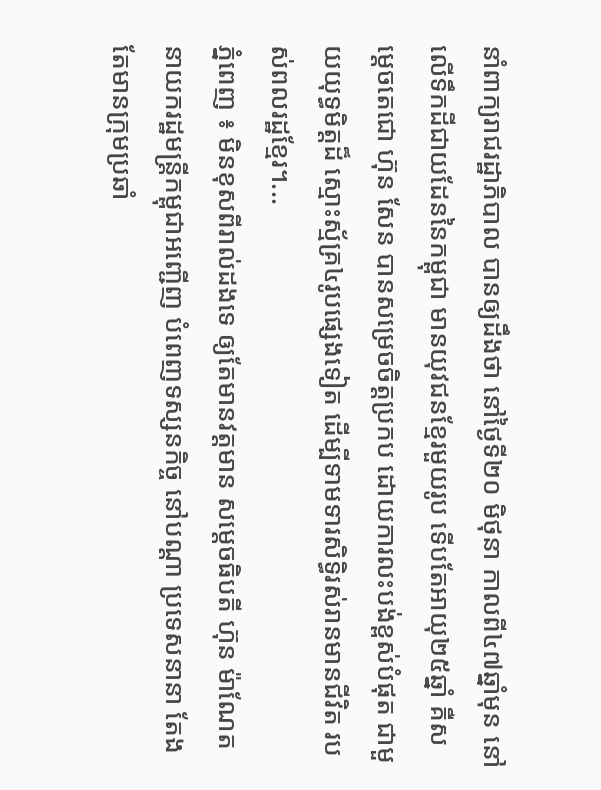នាំពាក្យរាជរដ្ឋាភិបាល បានឲ្យដឹងថា នៅថ្ងៃទី២០ មិថុនា កាលពី៤៧ឆ្នាំមុន នៅលើទឹកដីជាយដែននៃកម្ពុជា មានយុវជនខ្មែរមួយរូប ទើបតែអាយុ២៥ឆ្នាំ គឺសម្តេចតេជោ ហ៊ុន សែន បានសម្រេចចិត្តប្រកប ដោយការលះបង់ខ្ពស់បំផុត ជាមួយយុទ្ធមិត្តដ៏ ស្មោះស្ម័គ្រ៤រូបផ្សេងទៀត ដើម្បីទាមទារសិទ្ធិរស់រានមានជីវិត របស់ពលរដ្ឋខ្មែរ។...
ភ្នំពេញ ៖ មិនខុសពីរាល់ដងទេ ឲ្យតែមានវត្តមាន សម្តេចធិបតី ហ៊ុន ម៉ាណែត នាយករដ្ឋមន្រ្តីកម្ពុជាអញ្ជើញ បំពេញទស្សនកិច្ច នៅបណ្តា ប្រទេសនានា តែងតែមានក្រុមប្រឆាំ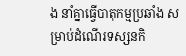ង នាំគ្នាធ្វើបាតុកម្មប្រឆាំង សម្រាប់ដំណើរទស្សនកិ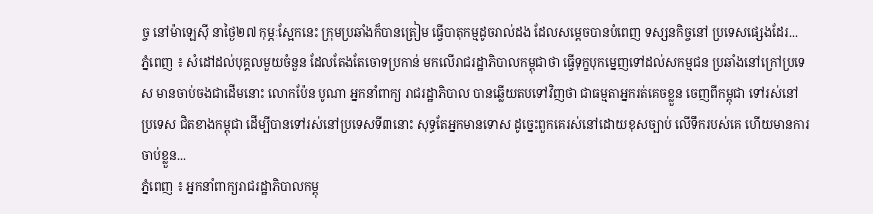ច្ច នៅម៉ាឡេស៊ី នាថ្ងៃ២៧ កុម្ភៈស្អែកនេះ ក្រុមប្រឆាំងក៏បានត្រៀម ធ្វើបាតុកម្មដូចរាល់ដង ដែលសម្តេចបានបំពេញ ទស្សនកិច្ចនៅ ប្រទេសផ្សេងដែរ...
ភ្នំពេញ ៖ សំដៅដល់បុគ្គលមួយចំនួន ដែលតែងតែចោទប្រកាន់ មកលើរាជរដ្ឋាភិបាលកម្ពុជាថា ធ្វើទុក្ខបុកម្នេញទៅដល់សកម្មជន ប្រឆាំងនៅក្រៅប្រទេស មានចាប់ចងជាដើមនោះ លោកប៉ែន បូណា អ្នកនាំពាក្យ រាជរដ្ឋាភិបាល បានឆ្លើយតបទៅវិញថា ជាធម្មតាអ្នករត់គេចខ្លួន ចេញពីកម្ពុជា ទៅរស់នៅប្រទេស ជិតខាងកម្ពុជា ដើម្បីបានទៅរស់នៅប្រទេសទី៣នោះ សុទ្ធតែអ្នកមានទោស ដូច្នេះពួកគេរស់នៅដោយខុសច្បាប់ លើទឹករបស់គេ ហើយមានការចាប់ខ្លួន...
ភ្នំពេញ ៖ អ្នកនាំពាក្យរាជរដ្ឋាភិបាលកម្ពុ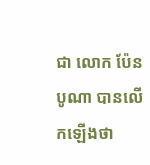ជា លោក ប៉ែន បូណា បានលើកឡើងថា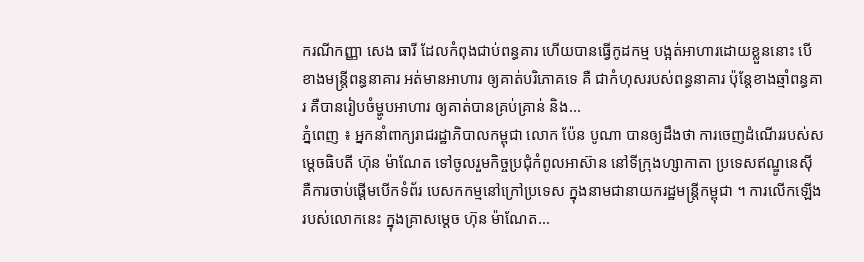ករណីកញ្ញា សេង ធារី ដែលកំពុងជាប់ពន្ធគារ ហើយបានធ្វើកូដកម្ម បង្អត់អាហារដោយខ្លួននោះ បើខាងមន្រ្តីពន្ធនាគារ អត់មានអាហារ ឲ្យគាត់បរិភោគទេ គឺ ជាកំហុសរបស់ពន្ធនាគារ ប៉ុន្តែខាងឆ្មាំពន្ធគារ គឺបានរៀបចំម្ហូបអាហារ ឲ្យគាត់បានគ្រប់គ្រាន់ និង...
ភ្នំពេញ ៖ អ្នកនាំពាក្យរាជរដ្ឋាភិបាលកម្ពុជា លោក ប៉ែន បូណា បានឲ្យដឹងថា ការចេញដំណើររបស់សម្តេចធិបតី ហ៊ុន ម៉ាណែត ទៅចូលរួមកិច្ចប្រជុំកំពូលអាស៊ាន នៅទីក្រុងហ្សាកាតា ប្រទេសឥណ្ឌូនេស៊ី គឺការចាប់ផ្តើមបើកទំព័រ បេសកកម្មនៅក្រៅប្រទេស ក្នុងនាមជានាយករដ្ឋមន្រ្តីកម្ពុជា ។ ការលើកឡើង របស់លោកនេះ ក្នុងគ្រាសម្តេច ហ៊ុន ម៉ាណែត...